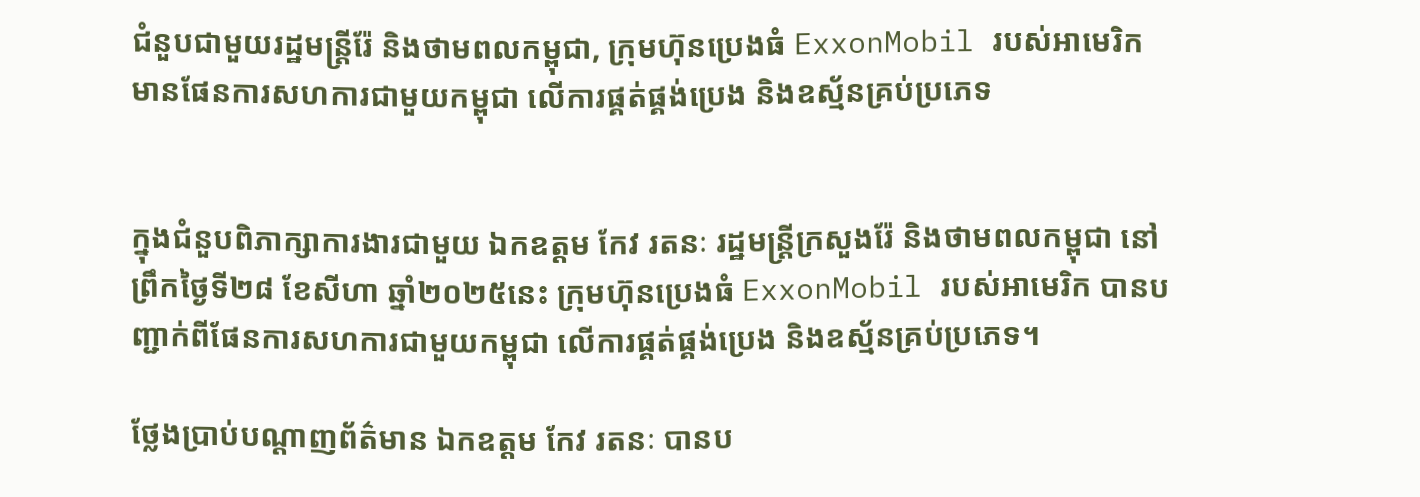ជំនួបជាមួយរដ្ឋមន្ត្រីរ៉ែ និងថាមពលកម្ពុជា, ក្រុមហ៊ុនប្រេងធំ ExxonMobil របស់អាមេរិក មានផែនការសហការជាមួយកម្ពុជា លើការផ្គត់ផ្គង់ប្រេង និងឧស្ម័នគ្រប់ប្រភេទ


ក្នុងជំនួបពិភាក្សាការងារជាមួយ ឯកឧត្តម កែវ រតនៈ រដ្ឋមន្ត្រីក្រសួងរ៉ែ និងថាមពលកម្ពុជា នៅព្រឹកថ្ងៃទី២៨ ខែសីហា ឆ្នាំ២០២៥នេះ ក្រុមហ៊ុនប្រេងធំ ExxonMobil របស់អាមេរិក បានបញ្ជាក់ពីផែនការសហការជាមួយកម្ពុជា លើការផ្គត់ផ្គង់ប្រេង និងឧស្ម័នគ្រប់ប្រភេទ។

ថ្លែងប្រាប់បណ្តាញព័ត៌មាន ឯកឧត្តម កែវ រតនៈ បានប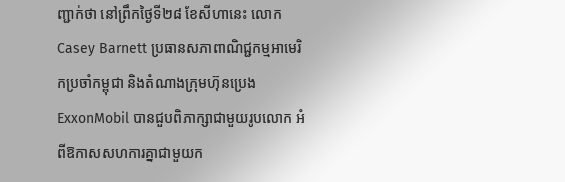ញ្ជាក់ថា នៅព្រឹកថ្ងៃទី២៨ ខែសីហានេះ លោក Casey Barnett ប្រធានសភាពាណិជ្ជកម្មអាមេរិកប្រចាំកម្ពុជា និងតំណាងក្រុមហ៊ុនប្រេង ExxonMobil បានជួបពិភាក្សាជាមួយរូបលោក អំពីឱកាសសហការគ្នាជាមួយក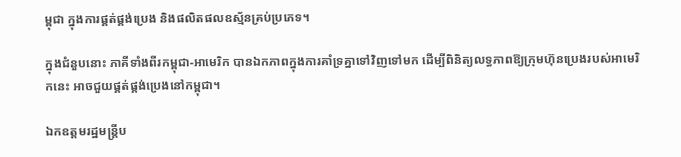ម្ពុជា ក្នុងការផ្គត់ផ្គង់ប្រេង និងផលិតផលឧស្ម័នគ្រប់ប្រភេទ។

ក្នុងជំនួបនោះ ភាគីទាំងពីរកម្ពុជា-អាមេរិក បានឯកភាពក្នុងការគាំទ្រគ្នាទៅវិញទៅមក ដើម្បីពិនិត្យលទ្ធភាពឱ្យក្រុមហ៊ុនប្រេងរបស់អាមេរិកនេះ អាចជួយផ្គត់ផ្គង់ប្រេងនៅកម្ពុជា។

ឯកឧត្តមរដ្ឋមន្ត្រីប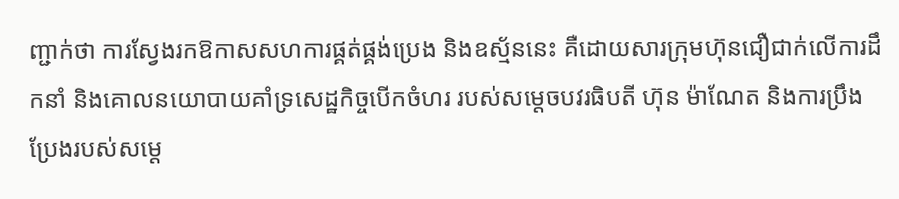ញ្ជាក់ថា ការស្វែងរកឱកាសសហការផ្គត់ផ្គង់ប្រេង និងឧស្ម័ននេះ គឺដោយសារក្រុមហ៊ុនជឿជាក់លើការដឹកនាំ និងគោលនយោបាយគាំទ្រសេដ្ឋកិច្ចបើកចំហរ របស់សម្តេចបវរធិបតី ហ៊ុន ម៉ាណែត និងការប្រឹងប្រែងរបស់សម្តេ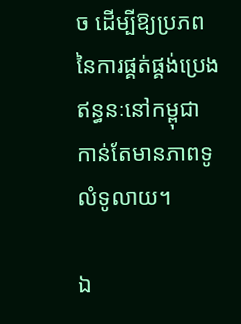ច ដើម្បីឱ្យប្រភពនៃការផ្គត់ផ្គង់ប្រេងឥន្ធនៈនៅកម្ពុជា កាន់តែមានភាពទូលំទូលាយ។

ឯ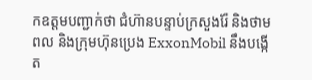កឧត្តមបញ្ជាក់ថា ជំហ៊ានបន្ទាប់ក្រសួងរ៉ែ និងថាមពល និងក្រុមហ៊ុនប្រេង ExxonMobil នឹងបង្កើត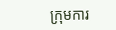ក្រុមការ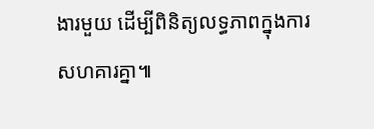ងារមួយ ដើម្បីពិនិត្យលទ្ធភាពក្នុងការសហគារគ្នា៕